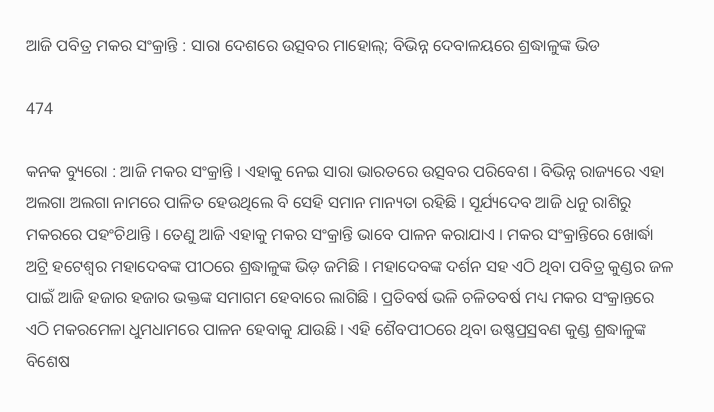ଆଜି ପବିତ୍ର ମକର ସଂକ୍ରାନ୍ତି : ସାରା ଦେଶରେ ଉତ୍ସବର ମାହୋଲ୍; ବିଭିନ୍ନ ଦେବାଳୟରେ ଶ୍ରଦ୍ଧାଳୁଙ୍କ ଭିଡ

474

କନକ ବ୍ୟୁରୋ : ଆଜି ମକର ସଂକ୍ରାନ୍ତି । ଏହାକୁ ନେଇ ସାରା ଭାରତରେ ଉତ୍ସବର ପରିବେଶ । ବିଭିନ୍ନ ରାଜ୍ୟରେ ଏହା ଅଲଗା ଅଲଗା ନାମରେ ପାଳିତ ହେଉଥିଲେ ବି ସେହି ସମାନ ମାନ୍ୟତା ରହିଛି । ସୂର୍ଯ୍ୟଦେବ ଆଜି ଧନୁ ରାଶିରୁ ମକରରେ ପହଂଚିଥାନ୍ତି । ତେଣୁ ଆଜି ଏହାକୁ ମକର ସଂକ୍ରାନ୍ତି ଭାବେ ପାଳନ କରାଯାଏ । ମକର ସଂକ୍ରାନ୍ତିରେ ଖୋର୍ଦ୍ଧା ଅଟ୍ରି ହଟେଶ୍ୱର ମହାଦେବଙ୍କ ପୀଠରେ ଶ୍ରଦ୍ଧାଳୁଙ୍କ ଭିଡ଼ ଜମିଛି । ମହାଦେବଙ୍କ ଦର୍ଶନ ସହ ଏଠି ଥିବା ପବିତ୍ର କୁଣ୍ଡର ଜଳ ପାଇଁ ଆଜି ହଜାର ହଜାର ଭକ୍ତଙ୍କ ସମାଗମ ହେବାରେ ଲାଗିଛି । ପ୍ରତିବର୍ଷ ଭଳି ଚଳିତବର୍ଷ ମଧ୍ୟ ମକର ସଂକ୍ରାନ୍ତରେ ଏଠି ମକରମେଳା ଧୁମଧାମରେ ପାଳନ ହେବାକୁ ଯାଉଛି । ଏହି ଶୈବପୀଠରେ ଥିବା ଉଷ୍ଣପ୍ରସ୍ରବଣ କୁଣ୍ଡ ଶ୍ରଦ୍ଧାଳୁଙ୍କ ବିଶେଷ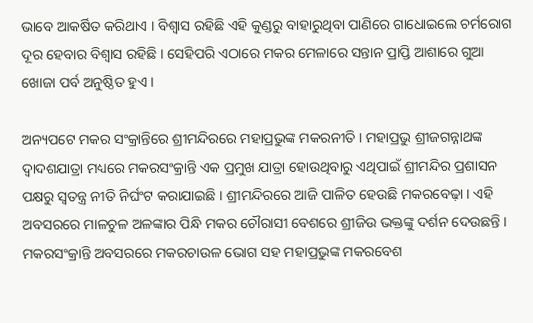ଭାବେ ଆକର୍ଷିତ କରିଥାଏ । ବିଶ୍ୱାସ ରହିଛି ଏହି କୁଣ୍ଡରୁ ବାହାରୁଥିବା ପାଣିରେ ଗାଧୋଇଲେ ଚର୍ମରୋଗ ଦୂର ହେବାର ବିଶ୍ୱାସ ରହିଛି । ସେହିପରି ଏଠାରେ ମକର ମେଳାରେ ସନ୍ତାନ ପ୍ରାପ୍ତି ଆଶାରେ ଗୁଆ ଖୋଜା ପର୍ବ ଅନୁଷ୍ଠିତ ହୁଏ ।

ଅନ୍ୟପଟେ ମକର ସଂକ୍ରାନ୍ତିରେ ଶ୍ରୀମନ୍ଦିରରେ ମହାପ୍ରଭୁଙ୍କ ମକରନୀତି । ମହାପ୍ରଭୁ ଶ୍ରୀଜଗନ୍ନାଥଙ୍କ ଦ୍ୱାଦଶଯାତ୍ରା ମଧ୍ୟରେ ମକରସଂକ୍ରାନ୍ତି ଏକ ପ୍ରମୁଖ ଯାତ୍ରା ହୋଉଥିବାରୁ ଏଥିପାଇଁ ଶ୍ରୀମନ୍ଦିର ପ୍ରଶାସନ ପକ୍ଷରୁ ସ୍ୱତନ୍ତ୍ର ନୀତି ନିର୍ଘଂଟ କରାଯାଇଛି । ଶ୍ରୀମନ୍ଦିରରେ ଆଜି ପାଳିତ ହେଉଛି ମକରବେଢ଼ା । ଏହି ଅବସରରେ ମାଳଚୁଳ ଅଳଙ୍କାର ପିନ୍ଧି ମକର ଚୌରାସୀ ବେଶରେ ଶ୍ରୀଜିଉ ଭକ୍ତଙ୍କୁ ଦର୍ଶନ ଦେଉଛନ୍ତି । ମକରସଂକ୍ରାନ୍ତି ଅବସରରେ ମକରଚାଉଳ ଭୋଗ ସହ ମହାପ୍ରଭୁଙ୍କ ମକରବେଶ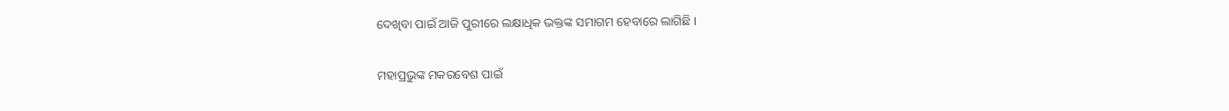ଦେଖିବା ପାଇଁ ଆଜି ପୁରୀରେ ଲକ୍ଷାଧିକ ଭକ୍ତଙ୍କ ସମାଗମ ହେବାରେ ଲାଗିଛି ।

ମହାପ୍ରଭୁଙ୍କ ମକରବେଶ ପାଇଁ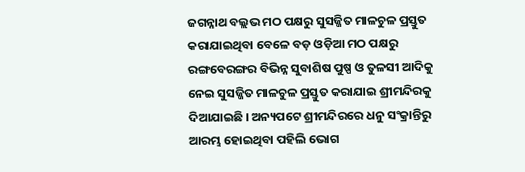ଜଗନ୍ନାଥ ବଲ୍ଲଭ ମଠ ପକ୍ଷରୁ ସୁସଜ୍ଜିତ ମାଳଚୁଳ ପ୍ରସ୍ତୁତ କରାଯାଇଥିବା ବେଳେ ବଡ଼ ଓଡ଼ିଆ ମଠ ପକ୍ଷରୁ ରଙ୍ଗବେରଙ୍ଗର ବିଭିନ୍ନ ସୁବାଶିଷ ପୁଷ୍ପ ଓ ତୁଳସୀ ଆଦିକୁ ନେଇ ସୁସଜ୍ଜିତ ମାଳଚୁଳ ପ୍ରସ୍ତୁତ କରାଯାଇ ଶ୍ରୀମନ୍ଦିରକୁ ଦିଆଯାଇଛି । ଅନ୍ୟପଟେ ଶ୍ରୀମନ୍ଦିରରେ ଧନୁ ସଂକ୍ରାନ୍ତିରୁ ଆରମ୍ଭ ହୋଇଥିବା ପହିଲି ଭୋଗ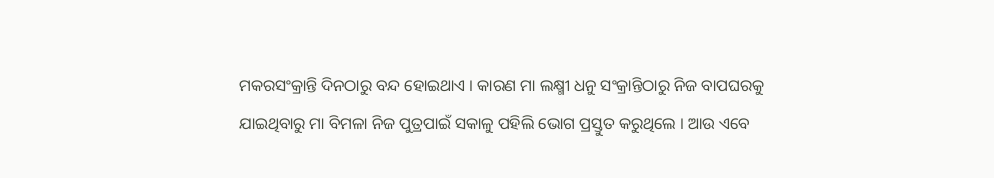ମକରସଂକ୍ରାନ୍ତି ଦିନଠାରୁ ବନ୍ଦ ହୋଇଥାଏ । କାରଣ ମା ଲକ୍ଷ୍ମୀ ଧନୁ ସଂକ୍ରାନ୍ତିଠାରୁ ନିଜ ବାପଘରକୁ ଯାଇଥିବାରୁ ମା ବିମଳା ନିଜ ପୁତ୍ରପାଇଁ ସକାଳୁ ପହିଲି ଭୋଗ ପ୍ରସ୍ତୁତ କରୁଥିଲେ । ଆଉ ଏବେ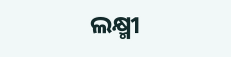ଲକ୍ଷ୍ମୀ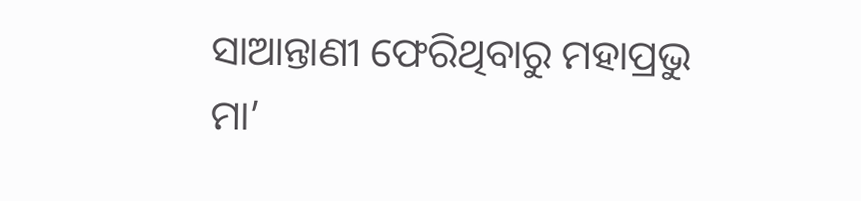ସାଆନ୍ତାଣୀ ଫେରିଥିବାରୁ ମହାପ୍ରଭୁ ମା’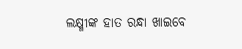ଲକ୍ଷ୍ମୀଙ୍କ ହାତ ରନ୍ଧା ଖାଇବେ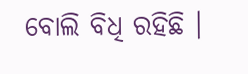ବୋଲି ବିଧି ରହିଛି ।